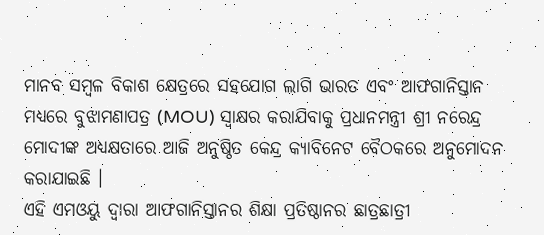ମାନବ ସମ୍ବଳ ବିକାଶ କ୍ଷେତ୍ରରେ ସହଯୋଗ ଲାଗି ଭାରତ ଏବଂ ଆଫଗାନିସ୍ତାନ ମଧ୍ୟରେ ବୁଝାମଣାପତ୍ର (MOU) ସ୍ୱାକ୍ଷର କରାଯିବାକୁ ପ୍ରଧାନମନ୍ତ୍ରୀ ଶ୍ରୀ ନରେନ୍ଦ୍ର ମୋଦୀଙ୍କ ଅଧ୍ୟକ୍ଷତାରେ ଆଜି ଅନୁଷ୍ଠିତ କେନ୍ଦ୍ର କ୍ୟାବିନେଟ ବୈଠକରେ ଅନୁମୋଦନ କରାଯାଇଛି ।
ଏହି ଏମଓୟୁ ଦ୍ୱାରା ଆଫଗାନିସ୍ତାନର ଶିକ୍ଷା ପ୍ରତିଷ୍ଠାନର ଛାତ୍ରଛାତ୍ରୀ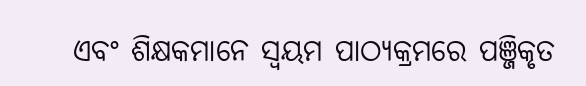ଏବଂ ଶିକ୍ଷକମାନେ ସ୍ୱୟମ ପାଠ୍ୟକ୍ରମରେ ପଞ୍ଜିକୃତ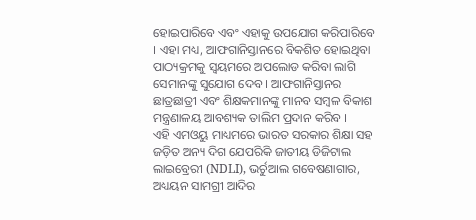ହୋଇପାରିବେ ଏବଂ ଏହାକୁ ଉପଯୋଗ କରିପାରିବେ । ଏହା ମଧ୍ୟ, ଆଫଗାନିସ୍ତାନରେ ବିକଶିତ ହୋଇଥିବା ପାଠ୍ୟକ୍ରମକୁ ସ୍ୱୟମରେ ଅପଲୋଡ କରିବା ଲାଗି ସେମାନଙ୍କୁ ସୁଯୋଗ ଦେବ । ଆଫଗାନିସ୍ତାନର ଛାତ୍ରଛାତ୍ରୀ ଏବଂ ଶିକ୍ଷକମାନଙ୍କୁ ମାନବ ସମ୍ବଳ ବିକାଶ ମନ୍ତ୍ରଣାଳୟ ଆବଶ୍ୟକ ତାଲିମ ପ୍ରଦାନ କରିବ ।
ଏହି ଏମଓୟୁ ମାଧ୍ୟମରେ ଭାରତ ସରକାର ଶିକ୍ଷା ସହ ଜଡ଼ିତ ଅନ୍ୟ ଦିଗ ଯେପରିକି ଜାତୀୟ ଡିଜିଟାଲ ଲାଇବ୍ରେରୀ (NDLI), ଭର୍ଚୁଆଲ ଗବେଷଣାଗାର, ଅଧ୍ୟୟନ ସାମଗ୍ରୀ ଆଦିର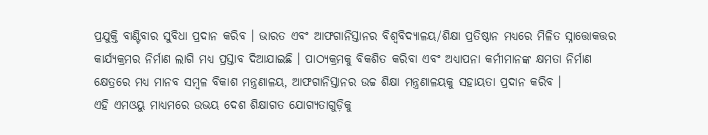ପ୍ରଯୁକ୍ତି ବାଣ୍ଟିବାର ସୁବିଧା ପ୍ରଦାନ କରିବ । ଭାରତ ଏବଂ ଆଫଗାନିସ୍ତାନର ବିଶ୍ୱବିଦ୍ୟାଳୟ/ଶିକ୍ଷା ପ୍ରତିଷ୍ଠାନ ମଧ୍ୟରେ ମିଳିତ ସ୍ନାତ୍ତୋକତ୍ତର କାର୍ଯ୍ୟକ୍ରମର ନିର୍ମାଣ ଲାଗି ମଧ୍ୟ ପ୍ରସ୍ତାବ ଦିଆଯାଇଛି । ପାଠ୍ୟକ୍ରମକୁ ବିକଶିତ କରିବା ଏବଂ ଅଧ୍ୟାପନା କର୍ମୀମାନଙ୍କ କ୍ଷମତା ନିର୍ମାଣ କ୍ଷେତ୍ରରେ ମଧ୍ୟ ମାନବ ସମ୍ବଳ ବିକାଶ ମନ୍ତ୍ରଣାଳୟ, ଆଫଗାନିସ୍ତାନର ଉଚ୍ଚ ଶିକ୍ଷା ମନ୍ତ୍ରଣାଳୟକୁ ସହାୟତା ପ୍ରଦାନ କରିବ ।
ଏହି ଏମଓୟୁ ମାଧ୍ୟମରେ ଉଭୟ ଦେଶ ଶିକ୍ଷାଗତ ଯୋଗ୍ୟତାଗୁଡ଼ିକୁ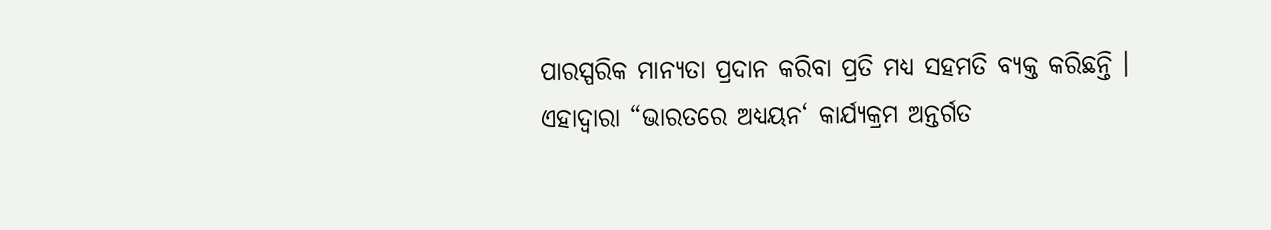ପାରସ୍ପରିକ ମାନ୍ୟତା ପ୍ରଦାନ କରିବା ପ୍ରତି ମଧ୍ୟ ସହମତି ବ୍ୟକ୍ତ କରିଛନ୍ତି । ଏହାଦ୍ୱାରା “ଭାରତରେ ଅଧ୍ୟୟନ‘ କାର୍ଯ୍ୟକ୍ରମ ଅନ୍ତର୍ଗତ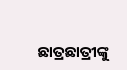ଛାତ୍ରଛାତ୍ରୀଙ୍କୁ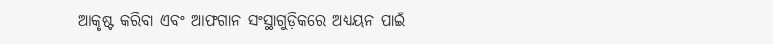ଆକୃଷ୍ଟ କରିବା ଏବଂ ଆଫଗାନ ସଂସ୍ଥାଗୁଡ଼ିକରେ ଅଧ୍ୟୟନ ପାଇଁ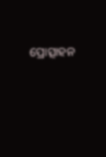ପ୍ରୋତ୍ସାହନ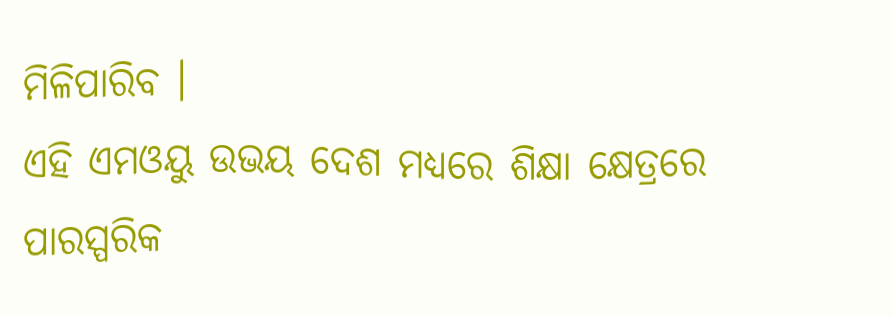ମିଳିପାରିବ ।
ଏହି ଏମଓୟୁ ଉଭୟ ଦେଶ ମଧ୍ୟରେ ଶିକ୍ଷା କ୍ଷେତ୍ରରେ ପାରସ୍ପରିକ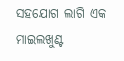ସହଯୋଗ ଲାଗି ଏକ ମାଇଲଖୁଣ୍ଟ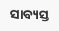ସାବ୍ୟସ୍ତ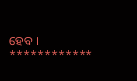ହେବ ।
************